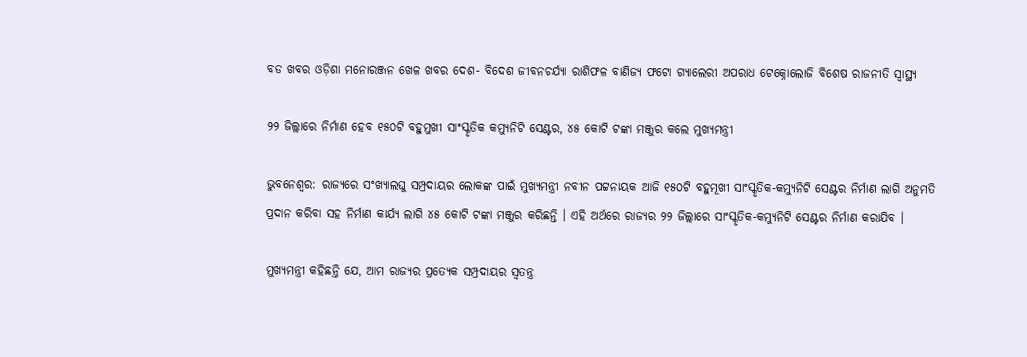ବଡ ଖବର ଓଡ଼ିଶା ମନୋରଞ୍ଜନ ଖେଳ ଖବର ଦେଶ- ବିଦେଶ ଜୀବନଚର୍ଯ୍ୟା ରାଶିଫଳ ବାଣିଜ୍ୟ ଫଟୋ ଗ୍ୟାଲେରୀ ଅପରାଧ ଟେକ୍ନୋଲୋଜି ବିଶେଷ ରାଜନୀତି ସ୍ଵାସ୍ଥ୍ୟ

୨୨ ଜିଲ୍ଲାରେ ନିର୍ମାଣ ହେବ ୧୫୦ଟି ବହୁମୁଖୀ ସାଂସ୍କୃତିକ କମ୍ୟୁନିଟି ସେଣ୍ଟର, ୪୫ କୋଟି ଟଙ୍କା ମଞ୍ଜୁର କଲେ ମୁଖ୍ୟମନ୍ତ୍ରୀ

ଭୁବନେଶ୍ୱର: ରାଜ୍ୟରେ ସଂଖ୍ୟାଲଘୁ ସମ୍ପ୍ରଦାୟର ଲୋକଙ୍କ ପାଇଁ ମୁଖ୍ୟମନ୍ତ୍ରୀ ନବୀନ ପଟ୍ଟନାୟକ ଆଜି ୧୫୦ଟି ବହୁମୂଖୀ ସାଂସ୍କୃତିକ-କମ୍ୟୁନିଟି ସେଣ୍ଟର ନିର୍ମାଣ ଲାଗି ଅନୁମତି ପ୍ରଦାନ କରିବା ସହ ନିର୍ମାଣ କାର୍ଯ୍ୟ ଲାଗି ୪୫ କୋଟି ଟଙ୍କା ମଞ୍ଜୁର କରିଛନ୍ତି । ଏହି ଅର୍ଥରେ ରାଜ୍ୟର ୨୨ ଜିଲ୍ଲାରେ ସାଂସ୍କୃତିକ-କମ୍ୟୁନିଟି ସେଣ୍ଟର ନିର୍ମାଣ କରାଯିବ ।

ମୁଖ୍ୟମନ୍ତ୍ରୀ କହିଛନ୍ତି ଯେ, ଆମ ରାଜ୍ୟର ପ୍ରତ୍ୟେକ ସମ୍ପ୍ରଦାୟର ସ୍ୱତନ୍ତ୍ର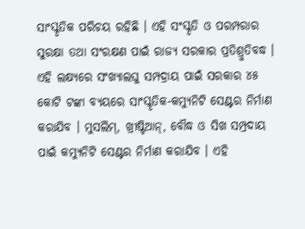ସାଂସ୍କୃତିକ ପରିଚୟ ରହିଛି । ଏହି ସଂସ୍କୃତି ଓ ପରମ୍ପରାର ସୁରକ୍ଷା ତଥା ସଂରକ୍ଷଣ ପାଇଁ ରାଜ୍ୟ ସରକାର ପ୍ରତିଶ୍ରୁତିବଦ୍ଧ । ଏହି ଲକ୍ଷ୍ୟରେ ସଂଖ୍ୟାଲଘୁ ସମ୍ପଦ୍ରାୟ ପାଇଁ ସରକାର ୪୫ କୋଟି ଟଙ୍କା ବ୍ୟୟରେ ସାଂସ୍କୃତିକ-କମ୍ୟୁନିଟି ସେଣ୍ଟର ନିର୍ମାଣ କରାଯିବ । ମୁସଲିମ୍‌, ଖ୍ରୀଷ୍ଟିଆନ୍‌, ବୌଦ୍ଧ ଓ ସିଖ ସମ୍ପ୍ରଦାୟ ପାଇଁ କମ୍ୟୁନିଟି ସେଣ୍ଟର ନିର୍ମାଣ କରାଯିବ । ଏହି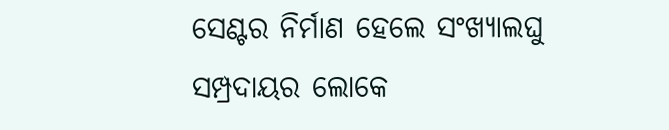ସେଣ୍ଟର ନିର୍ମାଣ ହେଲେ ସଂଖ୍ୟାଲଘୁ ସମ୍ପ୍ରଦାୟର ଲୋକେ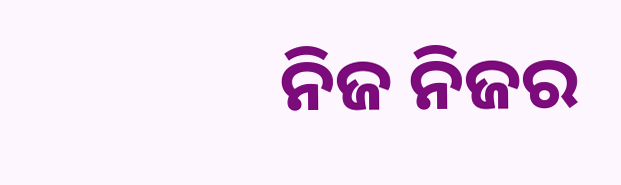ନିଜ ନିଜର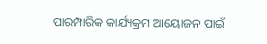ପାରମ୍ପାରିକ କାର୍ଯ୍ୟକ୍ରମ ଆୟୋଜନ ପାଇଁ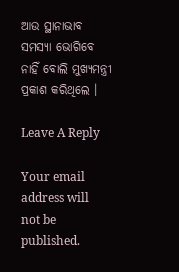ଆଉ ସ୍ଥାନାଭାବ ସମସ୍ୟା ଭୋଗିବେ ନାହିଁ ବୋଲି ମୁଖ୍ୟମନ୍ତ୍ରୀ ପ୍ରକାଶ କରିଥିଲେ ।

Leave A Reply

Your email address will not be published.